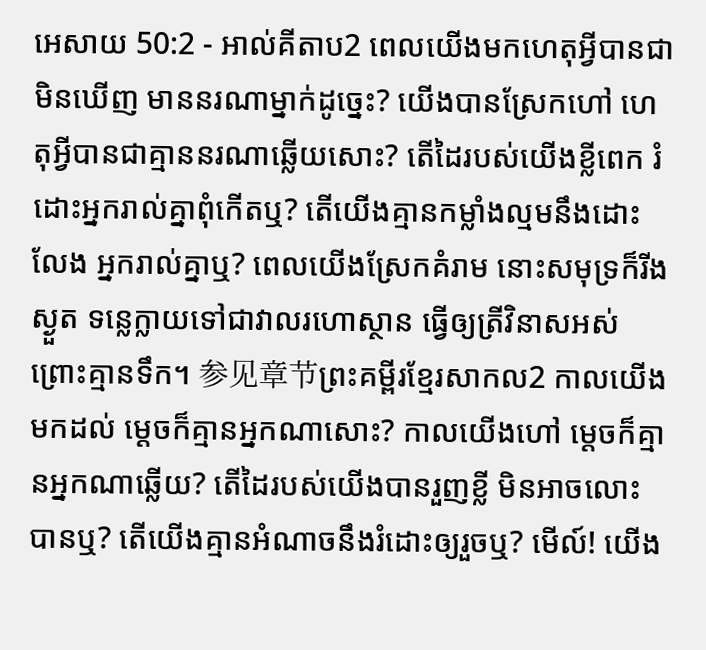អេសាយ 50:2 - អាល់គីតាប2 ពេលយើងមកហេតុអ្វីបានជាមិនឃើញ មាននរណាម្នាក់ដូច្នេះ? យើងបានស្រែកហៅ ហេតុអ្វីបានជាគ្មាននរណាឆ្លើយសោះ? តើដៃរបស់យើងខ្លីពេក រំដោះអ្នករាល់គ្នាពុំកើតឬ? តើយើងគ្មានកម្លាំងល្មមនឹងដោះលែង អ្នករាល់គ្នាឬ? ពេលយើងស្រែកគំរាម នោះសមុទ្រក៏រីងស្ងួត ទន្លេក្លាយទៅជាវាលរហោស្ថាន ធ្វើឲ្យត្រីវិនាសអស់ព្រោះគ្មានទឹក។ 参见章节ព្រះគម្ពីរខ្មែរសាកល2 កាលយើងមកដល់ ម្ដេចក៏គ្មានអ្នកណាសោះ? កាលយើងហៅ ម្ដេចក៏គ្មានអ្នកណាឆ្លើយ? តើដៃរបស់យើងបានរួញខ្លី មិនអាចលោះបានឬ? តើយើងគ្មានអំណាចនឹងរំដោះឲ្យរួចឬ? មើល៍! យើង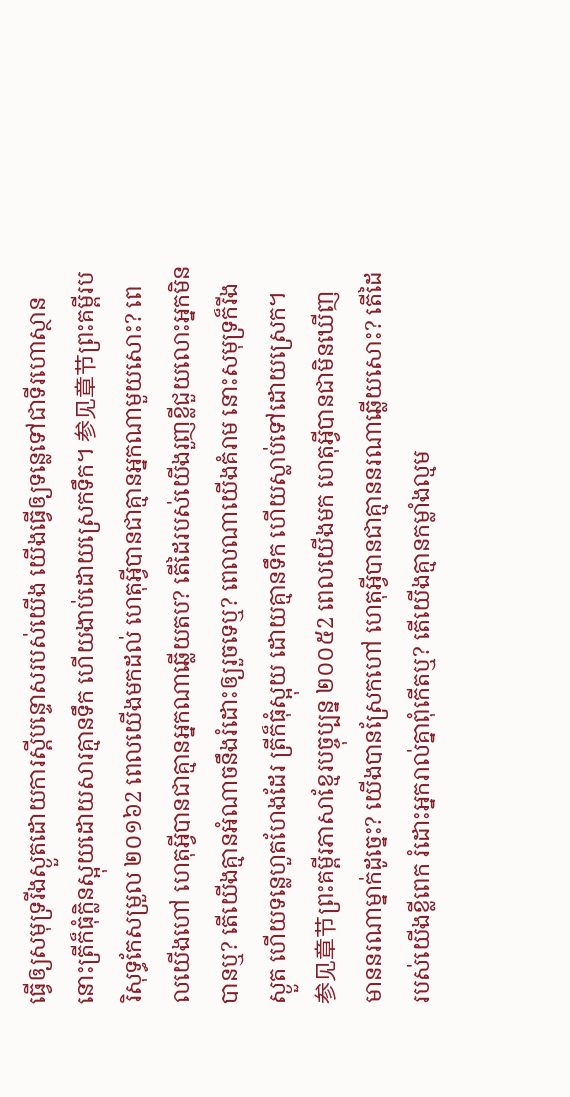ធ្វើឲ្យសមុទ្ររីងស្ងួតដោយការស្ដីបន្ទោសរបស់យើង យើងធ្វើឲ្យទន្លេទៅជាទីរហោស្ថាន នោះត្រីក៏ធុំក្លិនស្អុយដោយសារគ្មានទឹក ហើយងាប់ដោយស្រេកទឹក។ 参见章节ព្រះគម្ពីរបរិសុទ្ធកែសម្រួល ២០១៦2 ពេលយើងមកដល់ ហេតុអ្វីបានជាគ្មានអ្នកណាមួយសោះ? ពេលយើងហៅ ហេតុអ្វីបានជាគ្មានអ្នកណាឆ្លើយតប? តើដៃរបស់យើងរួញខ្លីជួយលោះអ្នកមិនបានឬ? តើយើងគ្មានអំណាចនឹងរំដោះឲ្យរួចទេឬ? ពេលណាយើងគំរាម នោះសមុទ្រក៏រីងស្ងួត ហើយទន្លេហួតហែងដែរ ត្រីក៏ធុំស្អុយ ដោយគ្មានទឹក ហើយស្លាប់ទៅដោយស្រេក។ 参见章节ព្រះគម្ពីរភាសាខ្មែរបច្ចុប្បន្ន ២០០៥2 ពេលយើងមក ហេតុអ្វីបានជាមិនឃើញ មាននរណាម្នាក់ដូច្នេះ? យើងបានស្រែកហៅ ហេតុអ្វីបានជាគ្មាននរណាឆ្លើយសោះ? តើដៃរបស់យើងខ្លីពេក រំដោះអ្នករាល់គ្នាពុំកើតឬ? តើយើងគ្មានកម្លាំងល្មម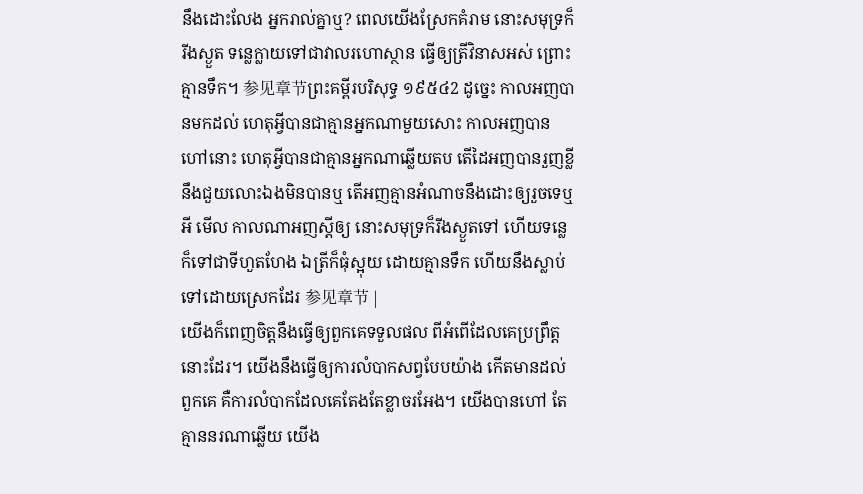នឹងដោះលែង អ្នករាល់គ្នាឬ? ពេលយើងស្រែកគំរាម នោះសមុទ្រក៏រីងស្ងួត ទន្លេក្លាយទៅជាវាលរហោស្ថាន ធ្វើឲ្យត្រីវិនាសអស់ ព្រោះគ្មានទឹក។ 参见章节ព្រះគម្ពីរបរិសុទ្ធ ១៩៥៤2 ដូច្នេះ កាលអញបានមកដល់ ហេតុអ្វីបានជាគ្មានអ្នកណាមួយសោះ កាលអញបានហៅនោះ ហេតុអ្វីបានជាគ្មានអ្នកណាឆ្លើយតប តើដៃអញបានរួញខ្លីនឹងជួយលោះឯងមិនបានឬ តើអញគ្មានអំណាចនឹងដោះឲ្យរួចទេឬអី មើល កាលណាអញស្តីឲ្យ នោះសមុទ្រក៏រីងស្ងួតទៅ ហើយទន្លេក៏ទៅជាទីហួតហែង ឯត្រីក៏ធុំស្អុយ ដោយគ្មានទឹក ហើយនឹងស្លាប់ទៅដោយស្រេកដែរ 参见章节 |
យើងក៏ពេញចិត្តនឹងធ្វើឲ្យពួកគេទទួលផល ពីអំពើដែលគេប្រព្រឹត្តនោះដែរ។ យើងនឹងធ្វើឲ្យការលំបាកសព្វបែបយ៉ាង កើតមានដល់ពួកគេ គឺការលំបាកដែលគេតែងតែខ្លាចរអែង។ យើងបានហៅ តែគ្មាននរណាឆ្លើយ យើង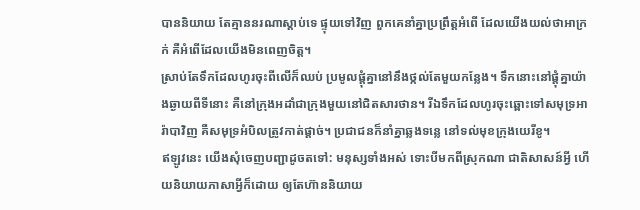បាននិយាយ តែគ្មាននរណាស្ដាប់ទេ ផ្ទុយទៅវិញ ពួកគេនាំគ្នាប្រព្រឹត្តអំពើ ដែលយើងយល់ថាអាក្រក់ គឺអំពើដែលយើងមិនពេញចិត្ត។
ស្រាប់តែទឹកដែលហូរចុះពីលើក៏ឈប់ ប្រមូលផ្តុំគ្នានៅនឹងថ្កល់តែមួយកន្លែង។ ទឹកនោះនៅផ្តុំគ្នាយ៉ាងឆ្ងាយពីទីនោះ គឺនៅក្រុងអដាំជាក្រុងមួយនៅជិតសារថាន។ រីឯទឹកដែលហូរចុះឆ្ពោះទៅសមុទ្រអារ៉ាបាវិញ គឺសមុទ្រអំបិលត្រូវកាត់ផ្តាច់។ ប្រជាជនក៏នាំគ្នាឆ្លងទន្លេ នៅទល់មុខក្រុងយេរីខូ។
ឥឡូវនេះ យើងសុំចេញបញ្ជាដូចតទៅ: មនុស្សទាំងអស់ ទោះបីមកពីស្រុកណា ជាតិសាសន៍អ្វី ហើយនិយាយភាសាអ្វីក៏ដោយ ឲ្យតែហ៊ាននិយាយ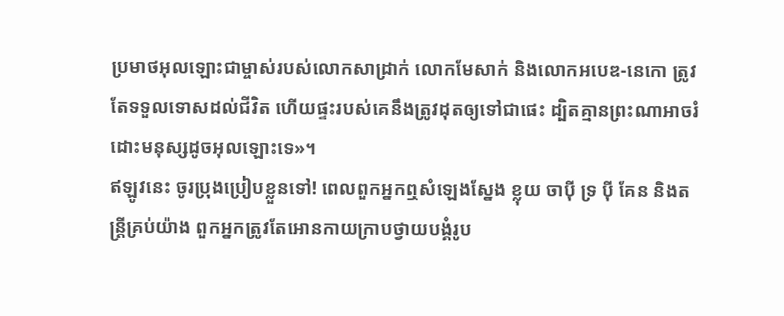ប្រមាថអុលឡោះជាម្ចាស់របស់លោកសាដ្រាក់ លោកមែសាក់ និងលោកអបេឌ-នេកោ ត្រូវតែទទួលទោសដល់ជីវិត ហើយផ្ទះរបស់គេនឹងត្រូវដុតឲ្យទៅជាផេះ ដ្បិតគ្មានព្រះណាអាចរំដោះមនុស្សដូចអុលឡោះទេ»។
ឥឡូវនេះ ចូរប្រុងប្រៀបខ្លួនទៅ! ពេលពួកអ្នកឮសំឡេងស្នែង ខ្លុយ ចាប៉ី ទ្រ ប៉ី គែន និងតន្ត្រីគ្រប់យ៉ាង ពួកអ្នកត្រូវតែអោនកាយក្រាបថ្វាយបង្គំរូប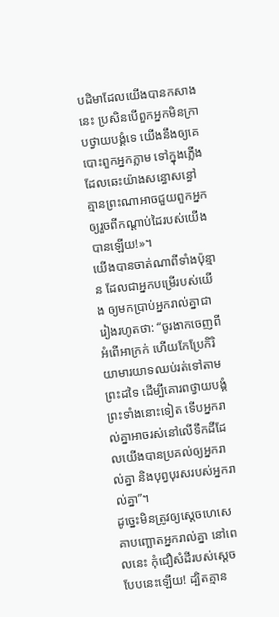បដិមាដែលយើងបានកសាងនេះ ប្រសិនបើពួកអ្នកមិនក្រាបថ្វាយបង្គំទេ យើងនឹងឲ្យគេបោះពួកអ្នកភ្លាម ទៅក្នុងភ្លើង ដែលឆេះយ៉ាងសន្ធោសន្ធៅ គ្មានព្រះណាអាចជួយពួកអ្នកឲ្យរួចពីកណ្ដាប់ដៃរបស់យើងបានឡើយ!»។
យើងបានចាត់ណាពីទាំងប៉ុន្មាន ដែលជាអ្នកបម្រើរបស់យើង ឲ្យមកប្រាប់អ្នករាល់គ្នាជារៀងរហូតថា: “ចូរងាកចេញពីអំពើអាក្រក់ ហើយកែប្រែកិរិយាមារយាទឈប់រត់ទៅតាមព្រះដទៃ ដើម្បីគោរពថ្វាយបង្គំព្រះទាំងនោះទៀត ទើបអ្នករាល់គ្នាអាចរស់នៅលើទឹកដីដែលយើងបានប្រគល់ឲ្យអ្នករាល់គ្នា និងបុព្វបុរសរបស់អ្នករាល់គ្នា”។
ដូច្នេះមិនត្រូវឲ្យស្តេចហេសេគាបញ្ឆោតអ្នករាល់គ្នា នៅពេលនេះ កុំជឿសំដីរបស់ស្តេចបែបនេះឡើយ! ដ្បិតគ្មាន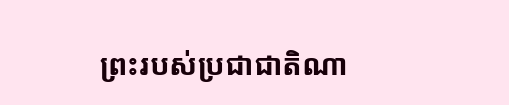ព្រះរបស់ប្រជាជាតិណា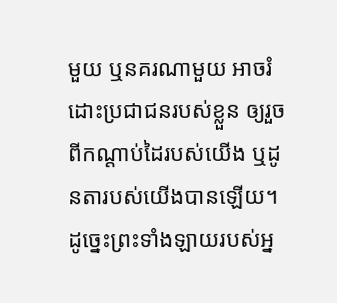មួយ ឬនគរណាមួយ អាចរំដោះប្រជាជនរបស់ខ្លួន ឲ្យរួចពីកណ្តាប់ដៃរបស់យើង ឬដូនតារបស់យើងបានឡើយ។ ដូច្នេះព្រះទាំងឡាយរបស់អ្ន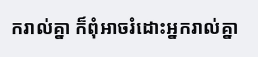ករាល់គ្នា ក៏ពុំអាចរំដោះអ្នករាល់គ្នា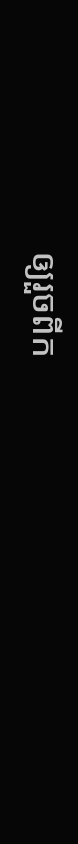ឲ្យរួចពីក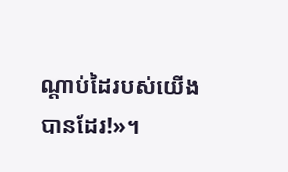ណ្តាប់ដៃរបស់យើងបានដែរ!»។